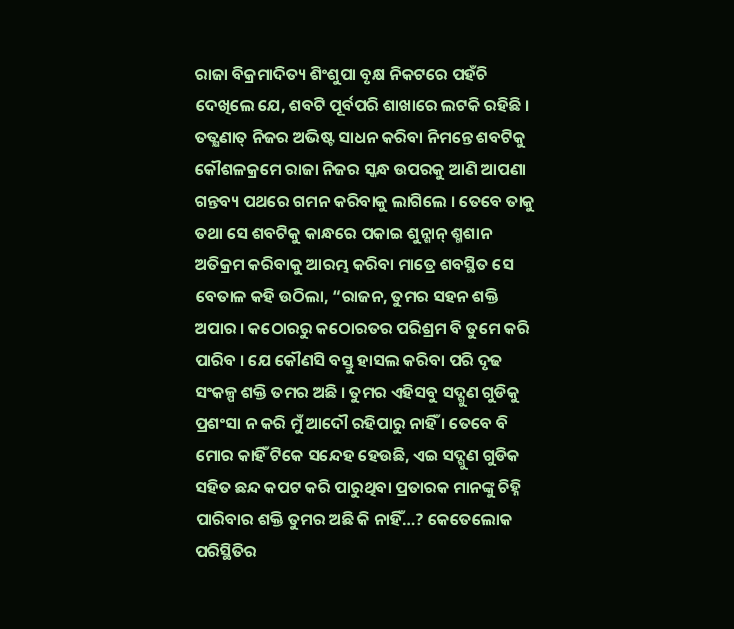ରାଜା ବିକ୍ରମାଦିତ୍ୟ ଶିଂଶୁପା ବୃକ୍ଷ ନିକଟରେ ପହଁଚି ଦେଖିଲେ ଯେ, ଶବଟି ପୂର୍ବପରି ଶାଖାରେ ଲଟକି ରହିଛି । ତତ୍କ୍ଷଣାତ୍ ନିଜର ଅଭିଷ୍ଟ ସାଧନ କରିବା ନିମନ୍ତେ ଶବଟିକୁ କୌଶଳକ୍ରମେ ରାଜା ନିଜର ସ୍କନ୍ଧ ଉପରକୁ ଆଣି ଆପଣା ଗନ୍ତବ୍ୟ ପଥରେ ଗମନ କରିବାକୁ ଲାଗିଲେ । ତେବେ ତାକୁ ତଥା ସେ ଶବଟିକୁ କାନ୍ଧରେ ପକାଇ ଶୁନ୍ଶାନ୍ ଶ୍ମଶାନ ଅତିକ୍ରମ କରିବାକୁ ଆରମ୍ଭ କରିବା ମାତ୍ରେ ଶବସ୍ଥିତ ସେ ବେତାଳ କହି ଉଠିଲା, “ରାଜନ, ତୁମର ସହନ ଶକ୍ତି ଅପାର । କଠୋରରୁ କଠୋରତର ପରିଶ୍ରମ ବି ତୁମେ କରି ପାରିବ । ଯେ କୌଣସି ବସ୍ତୁ ହାସଲ କରିବା ପରି ଦୃଢ ସଂକଳ୍ପ ଶକ୍ତି ତମର ଅଛି । ତୁମର ଏହିସବୁ ସଦ୍ଗୁଣ ଗୁଡିକୁ ପ୍ରଶଂସା ନ କରି ମୁଁ ଆଦୌ ରହିପାରୁ ନାହିଁ । ତେବେ ବି ମୋର କାହିଁ ଟିକେ ସନ୍ଦେହ ହେଉଛି, ଏଇ ସଦ୍ଗୁଣ ଗୁଡିକ ସହିତ ଛନ୍ଦ କପଟ କରି ପାରୁଥିବା ପ୍ରତାରକ ମାନଙ୍କୁ ଚିହ୍ନି ପାରିବାର ଶକ୍ତି ତୁମର ଅଛି କି ନାହିଁ…? କେତେଲୋକ ପରିସ୍ଥିତିର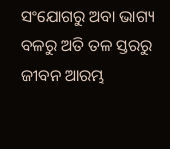ସଂଯୋଗରୁ ଅବା ଭାଗ୍ୟ ବଳରୁ ଅତି ତଳ ସ୍ତରରୁ ଜୀବନ ଆରମ୍ଭ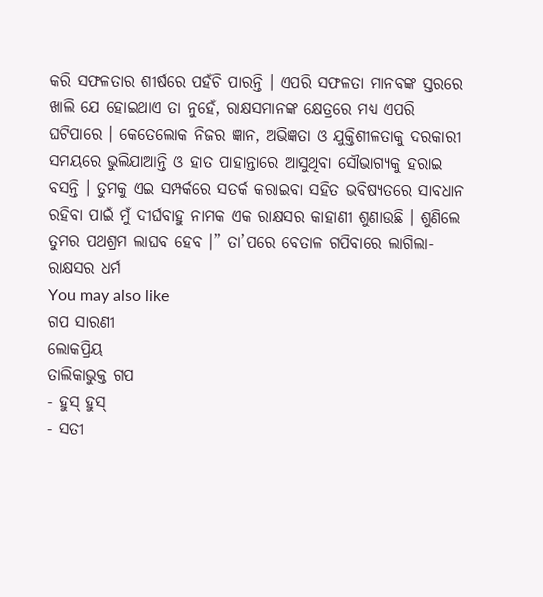କରି ସଫଳତାର ଶୀର୍ଷରେ ପହଁଚି ପାରନ୍ତି । ଏପରି ସଫଳତା ମାନବଙ୍କ ସ୍ତରରେ ଖାଲି ଯେ ହୋଇଥାଏ ତା ନୁହେଁ, ରାକ୍ଷସମାନଙ୍କ କ୍ଷେତ୍ରରେ ମଧ୍ୟ ଏପରି ଘଟିପାରେ । କେତେଲୋକ ନିଜର ଜ୍ଞାନ, ଅଭିଜ୍ଞତା ଓ ଯୁକ୍ତିଶୀଳତାକୁ ଦରକାରୀ ସମୟରେ ଭୁଲିଯାଆନ୍ତି ଓ ହାତ ପାହାନ୍ତାରେ ଆସୁଥିବା ସୌଭାଗ୍ୟକୁ ହରାଇ ବସନ୍ତି । ତୁମକୁ ଏଇ ସମ୍ପର୍କରେ ସତର୍କ କରାଇବା ସହିତ ଭବିଷ୍ୟତରେ ସାବଧାନ ରହିବା ପାଇଁ ମୁଁ ଦୀର୍ଘବାହୁ ନାମକ ଏକ ରାକ୍ଷସର କାହାଣୀ ଶୁଣାଉଛି । ଶୁଣିଲେ ତୁମର ପଥଶ୍ରମ ଲାଘବ ହେବ ।” ତା’ପରେ ବେତାଳ ଗପିବାରେ ଲାଗିଲା-
ରାକ୍ଷସର ଧର୍ମ
You may also like
ଗପ ସାରଣୀ
ଲୋକପ୍ରିୟ
ତାଲିକାଭୁକ୍ତ ଗପ
- ହୁସ୍ ହୁସ୍
- ସତୀ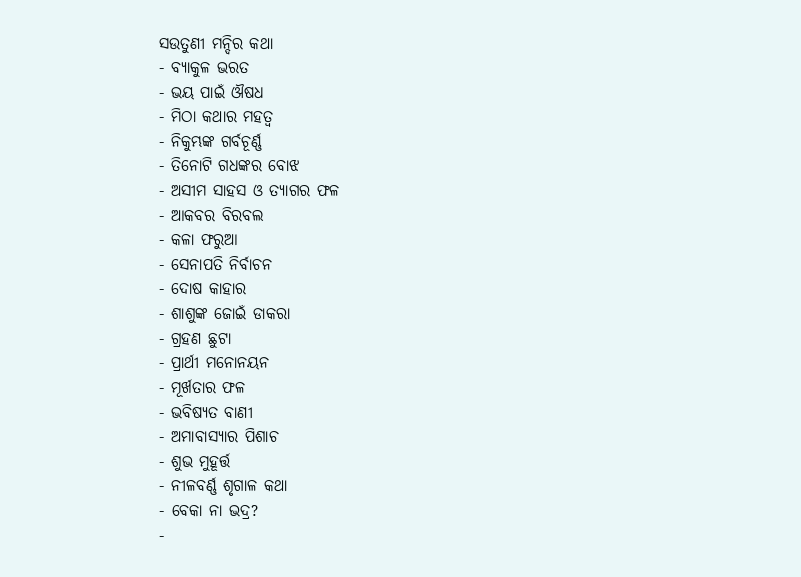ସଉତୁଣୀ ମନ୍ଦିର କଥା
- ବ୍ୟାକୁଳ ଭରତ
- ଭୟ ପାଇଁ ଔଷଧ
- ମିଠା କଥାର ମହତ୍ୱ
- ନିକୁମ୍ଭଙ୍କ ଗର୍ବଚୂର୍ଣ୍ଣ
- ତିନୋଟି ଗଧଙ୍କର ବୋଝ
- ଅସୀମ ସାହସ ଓ ତ୍ୟାଗର ଫଳ
- ଆକବର ବିରବଲ
- କଳା ଫରୁଆ
- ସେନାପତି ନିର୍ବାଚନ
- ଦୋଷ କାହାର
- ଶାଶୁଙ୍କ ଜୋଇଁ ଡାକରା
- ଗ୍ରହଣ ଛୁଟା
- ପ୍ରାର୍ଥୀ ମନୋନୟନ
- ମୂର୍ଖତାର ଫଳ
- ଭବିଷ୍ୟତ ବାଣୀ
- ଅମାବାସ୍ୟାର ପିଶାଚ
- ଶୁଭ ମୁହୂର୍ତ୍ତ
- ନୀଳବର୍ଣ୍ଣ ଶୃଗାଳ କଥା
- ବେକା ନା ଭଦ୍ର?
-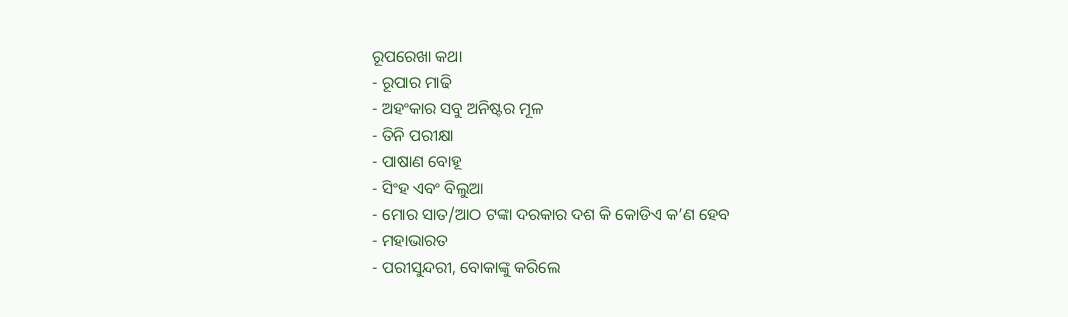ରୂପରେଖା କଥା
- ରୂପାର ମାଢି
- ଅହଂକାର ସବୁ ଅନିଷ୍ଟର ମୂଳ
- ତିନି ପରୀକ୍ଷା
- ପାଷାଣ ବୋହୂ
- ସିଂହ ଏବଂ ବିଲୁଆ
- ମୋର ସାତ/ଆଠ ଟଙ୍କା ଦରକାର ଦଶ କି କୋଡିଏ କ’ଣ ହେବ
- ମହାଭାରତ
- ପରୀସୁନ୍ଦରୀ, ବୋକାଙ୍କୁ କରିଲେ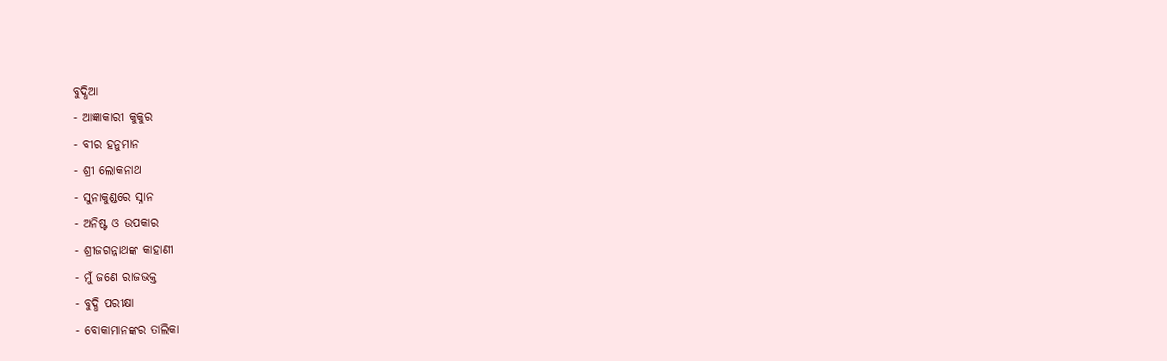ବୁଦ୍ଧିଆ
- ଆଜ୍ଞାକାରୀ କୁକୁର
- ବୀର ହନୁମାନ
- ଶ୍ରୀ ଲୋକନାଥ
- ସୁନାକୁଣ୍ଡରେ ସ୍ନାନ
- ଅନିଷ୍ଟ ଓ ଉପକାର
- ଶ୍ରୀଜଗନ୍ନାଥଙ୍କ କାହାଣୀ
- ମୁଁ ଜଣେ ରାଜଭକ୍ତ
- ବୁଦ୍ଧି ପରୀକ୍ଷା
- ବୋକାମାନଙ୍କର ତାଲିକା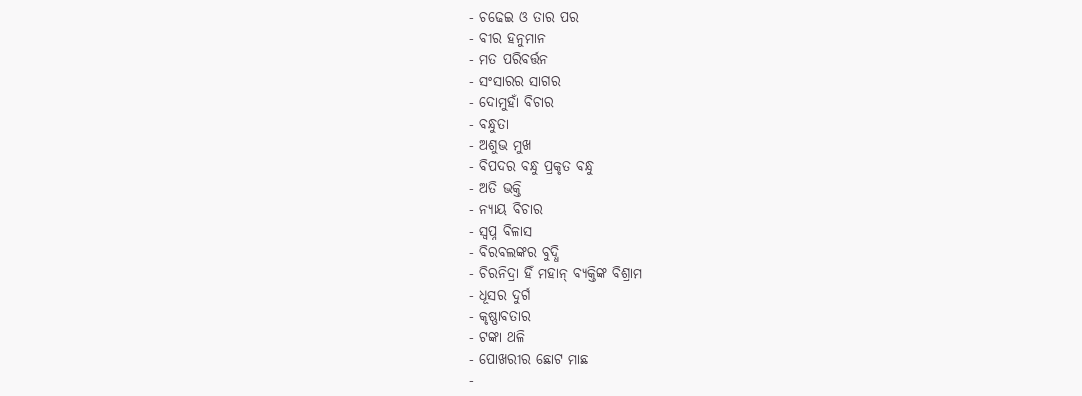- ଚଢେଇ ଓ ତାର ପର
- ବୀର ହନୁମାନ
- ମତ ପରିବର୍ତ୍ତନ
- ସଂସାରର ସାଗର
- ଦୋମୁହାଁ ବିଚାର
- ବନ୍ଧୁତା
- ଅଶୁଭ ମୁଖ
- ବିପଦର ବନ୍ଧୁ ପ୍ରକୃତ ବନ୍ଧୁ
- ଅତି ଭକ୍ତି
- ନ୍ୟାୟ ବିଚାର
- ସ୍ୱପ୍ନ ବିଳାସ
- ବିରବଲଙ୍କର ବୁଦ୍ଧି
- ଚିରନିଦ୍ରା ହିଁ ମହାନ୍ ବ୍ୟକ୍ତିଙ୍କ ବିଶ୍ରାମ
- ଧୂସର ଦୁର୍ଗ
- କୃଷ୍ଣାବତାର
- ଟଙ୍କା ଥଳି
- ପୋଖରୀର ଛୋଟ ମାଛ
-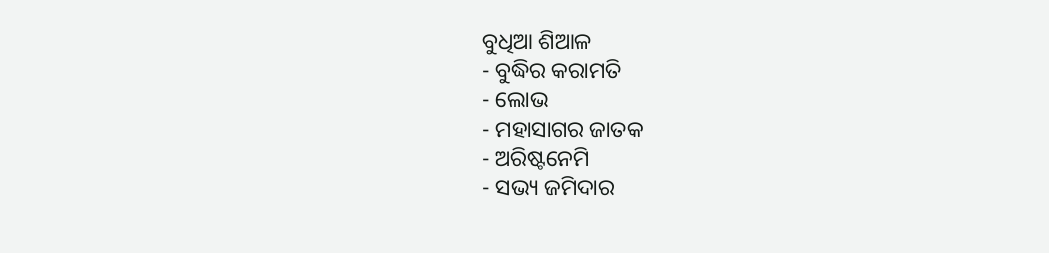ବୁଧିଆ ଶିଆଳ
- ବୁଦ୍ଧିର କରାମତି
- ଲୋଭ
- ମହାସାଗର ଜାତକ
- ଅରିଷ୍ଟନେମି
- ସଭ୍ୟ ଜମିଦାର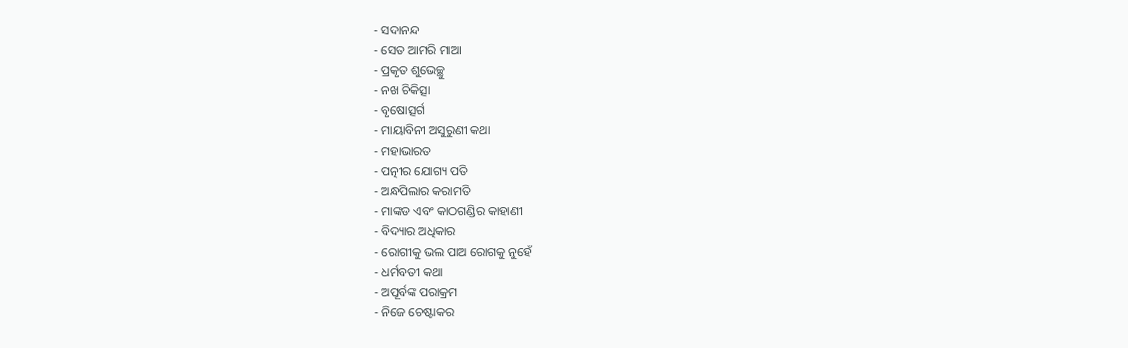- ସଦାନନ୍ଦ
- ସେତ ଆମରି ମାଆ
- ପ୍ରକୃତ ଶୁଭେଚ୍ଛୁ
- ନଖ ଚିକିତ୍ସା
- ବୃଷୋତ୍ସର୍ଗ
- ମାୟାବିନୀ ଅସୁରୁଣୀ କଥା
- ମହାଭାରତ
- ପତ୍ନୀର ଯୋଗ୍ୟ ପତି
- ଅନ୍ଧପିଲାର କରାମତି
- ମାଙ୍କଡ ଏବଂ କାଠଗଣ୍ଡିର କାହାଣୀ
- ବିଦ୍ୟାର ଅଧିକାର
- ରୋଗୀକୁ ଭଲ ପାଅ ରୋଗକୁ ନୁହେଁ
- ଧର୍ମବତୀ କଥା
- ଅପୂର୍ବଙ୍କ ପରାକ୍ରମ
- ନିଜେ ଚେଷ୍ଟାକର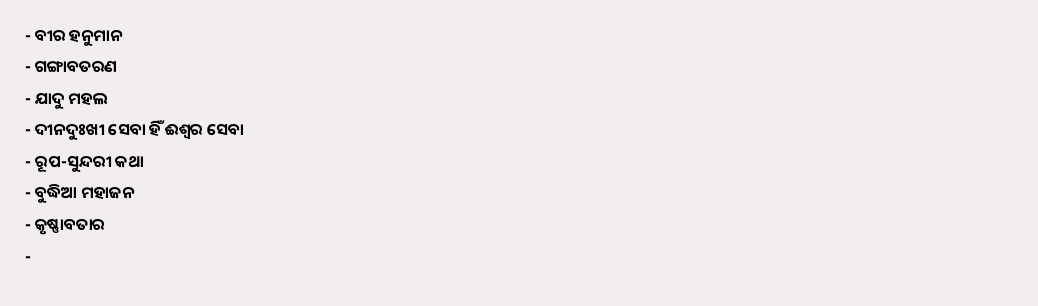- ବୀର ହନୁମାନ
- ଗଙ୍ଗାବତରଣ
- ଯାଦୁ ମହଲ
- ଦୀନଦୁଃଖୀ ସେବା ହିଁ ଈଶ୍ୱର ସେବା
- ରୂପ-ସୁନ୍ଦରୀ କଥା
- ବୁଦ୍ଧିଆ ମହାଜନ
- କୃଷ୍ଣାବତାର
-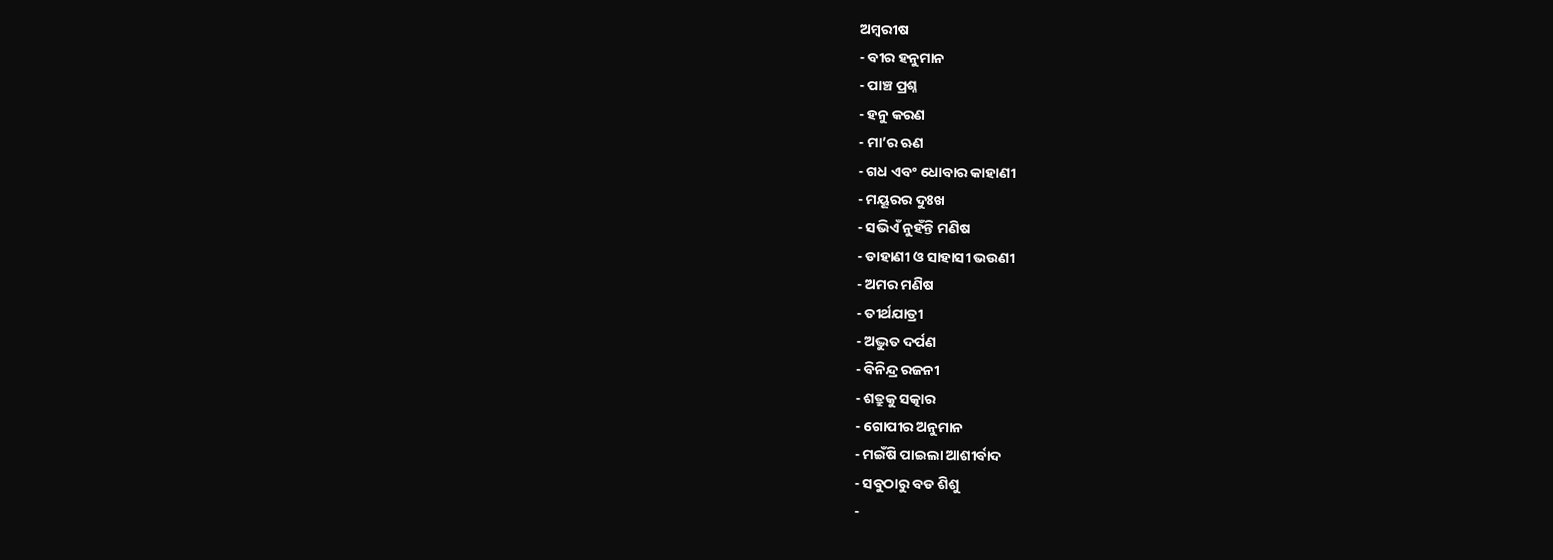ଅମ୍ବରୀଷ
- ବୀର ହନୁମାନ
- ପାଞ୍ଚ ପ୍ରଶ୍ନ
- ହନୁ କରଣ
- ମା’ର ଋଣ
- ଗଧ ଏବଂ ଧୋବାର କାହାଣୀ
- ମୟୂରର ଦୁଃଖ
- ସଭିଏଁ ନୁହଁନ୍ତି ମଣିଷ
- ଡାହାଣୀ ଓ ସାହାସୀ ଭଉଣୀ
- ଅମର ମଣିଷ
- ତୀର୍ଥଯାତ୍ରୀ
- ଅଦ୍ଭୁତ ଦର୍ପଣ
- ବିନିନ୍ଦ୍ର ରଜନୀ
- ଶତ୍ରୁକୁ ସତ୍କାର
- ଗୋପୀର ଅନୁମାନ
- ମଇଁଷି ପାଇଲା ଆଶୀର୍ବାଦ
- ସବୁଠାରୁ ବଡ ଶିଶୁ
-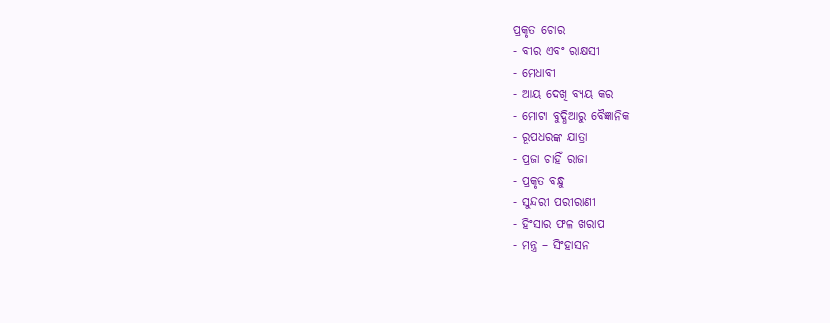ପ୍ରକୃତ ଚୋର
- ବୀର ଏବଂ ରାକ୍ଷସୀ
- ମେଧାବୀ
- ଆୟ ଦେଖି ବ୍ୟୟ କର
- ମୋଟା ବୁଦ୍ଧିଆରୁ ବୈଜ୍ଞାନିକ
- ରୂପଧରଙ୍କ ଯାତ୍ରା
- ପ୍ରଜା ଚାହିଁ ରାଜା
- ପ୍ରକୃତ ବନ୍ଧୁ
- ସୁନ୍ଦରୀ ପରୀରାଣୀ
- ହିଂସାର ଫଳ ଖରାପ
- ମନ୍ତ୍ର – ସିଂହାସନ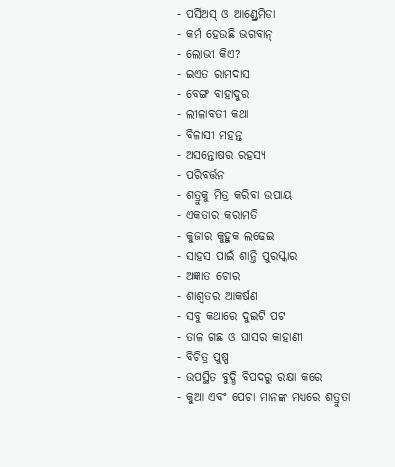- ପର୍ସିଅସ୍ ଓ ଆଣ୍ଡ୍ରେମିଡା
- କର୍ମ ହେଉଛି ଭଗବାନ୍
- ଲୋଭୀ କିଏ?
- ଇଏତ ରାମଦାସ
- ବେଙ୍ଗ ବାହାଦୁର
- ଲୀଳାବତୀ କଥା
- ବିଳାସୀ ମହନ୍ତ
- ଅସନ୍ତୋଷର ରହସ୍ୟ
- ପରିବର୍ତ୍ତନ
- ଶତ୍ରୁକୁ ମିତ୍ର କରିବା ଉପାୟ
- ଏକତାର କରାମତି
- କୁଜାର କୁହୁକ ଲଢେଇ
- ସାହସ ପାଇଁ ଶାନ୍ତି ପୁରସ୍କାର
- ଅଜ୍ଞାତ ଚୋର
- ଶାଶ୍ୱତର ଆକର୍ଷଣ
- ସବୁ କଥାରେ ଦୁଇଟି ପଟ
- ତାଳ ଗଛ ଓ ଘାସର କାହାଣୀ
- ବିଚିତ୍ର ପୁଷ୍ପ
- ଉପସ୍ଥିତ ବୁଦ୍ଧି ବିପଦରୁ ରକ୍ଷା କରେ
- କୁଆ ଏବଂ ପେଚା ମାନଙ୍କ ମଧ୍ୟରେ ଶତ୍ରୁତା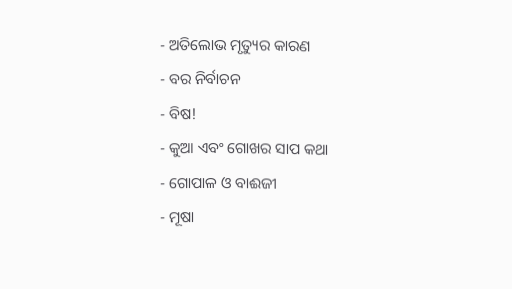- ଅତିଲୋଭ ମୃତ୍ୟୁର କାରଣ
- ବର ନିର୍ବାଚନ
- ବିଷ!
- କୁଆ ଏବଂ ଗୋଖର ସାପ କଥା
- ଗୋପାଳ ଓ ବାଈଜୀ
- ମୂଷା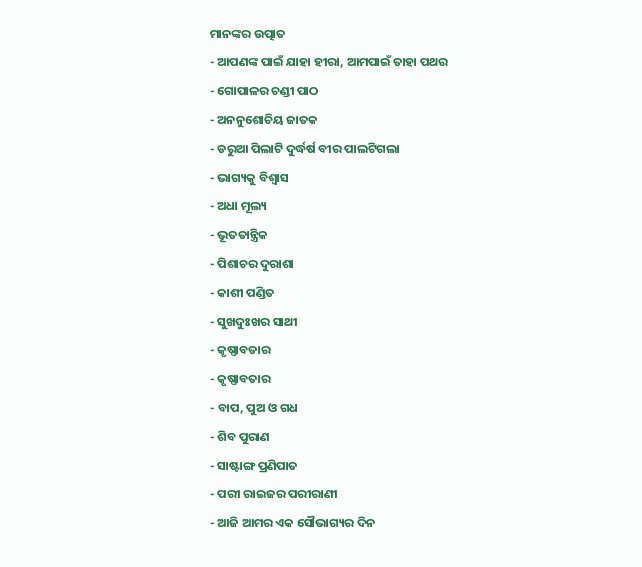ମାନଙ୍କର ଉତ୍ପାତ
- ଆପଣଙ୍କ ପାଇଁ ଯାହା ହୀରା, ଆମପାଇଁ ତାହା ପଥର
- ଗୋପାଳର ଚଣ୍ଡୀ ପାଠ
- ଅନନୁଶୋଚିୟ ଜାତକ
- ଡରୁଆ ପିଲାଟି ଦୁର୍ଦ୍ଧର୍ଷ ବୀର ପାଲଟିଗଲା
- ଭାଗ୍ୟକୁ ବିଶ୍ୱାସ
- ଅଧା ମୂଲ୍ୟ
- ଭୂତତାନ୍ତ୍ରିକ
- ପିଶାଚର ଦୁରାଶା
- କାଶୀ ପଣ୍ଡିତ
- ସୁଖଦୁଃଖର ସାଥୀ
- କୃଷ୍ଣାବତାର
- କୃଷ୍ଣାବତାର
- ବାପ, ପୁଅ ଓ ଗଧ
- ଶିବ ପୁରାଣ
- ସାଷ୍ଟାଙ୍ଗ ପ୍ରଣିପାତ
- ପରୀ ରାଇଜର ପରୀରାଣୀ
- ଆଜି ଆମର ଏକ ସୌଭାଗ୍ୟର ଦିନ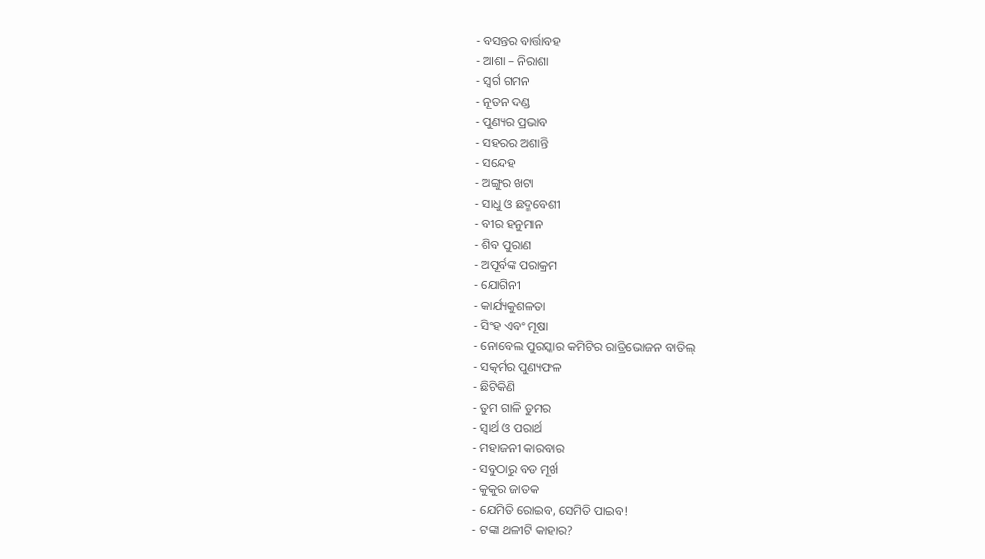- ବସନ୍ତର ବାର୍ତ୍ତାବହ
- ଆଶା – ନିରାଶା
- ସ୍ୱର୍ଗ ଗମନ
- ନୂତନ ଦଣ୍ଡ
- ପୁଣ୍ୟର ପ୍ରଭାବ
- ସହରର ଅଶାନ୍ତି
- ସନ୍ଦେହ
- ଅଙ୍ଗୁର ଖଟା
- ସାଧୁ ଓ ଛଦ୍ମବେଶୀ
- ବୀର ହନୁମାନ
- ଶିବ ପୁରାଣ
- ଅପୂର୍ବଙ୍କ ପରାକ୍ରମ
- ଯୋଗିନୀ
- କାର୍ଯ୍ୟକୁଶଳତା
- ସିଂହ ଏବଂ ମୂଷା
- ନୋବେଲ ପୁରସ୍କାର କମିଟିର ରାତ୍ରିଭୋଜନ ବାତିଲ୍
- ସତ୍କର୍ମର ପୁଣ୍ୟଫଳ
- ଛିଟିକିଣି
- ତୁମ ଗାଳି ତୁମର
- ସ୍ୱାର୍ଥ ଓ ପରାର୍ଥ
- ମହାଜନୀ କାରବାର
- ସବୁଠାରୁ ବଡ ମୂର୍ଖ
- କୁକୁର ଜାତକ
- ଯେମିତି ରୋଇବ, ସେମିତି ପାଇବ!
- ଟଙ୍କା ଥଳୀଟି କାହାର?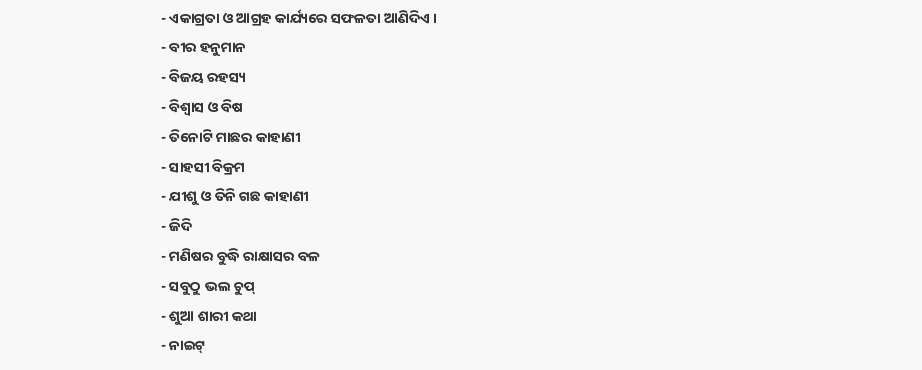- ଏକାଗ୍ରତା ଓ ଆଗ୍ରହ କାର୍ଯ୍ୟରେ ସଫଳତା ଆଣିଦିଏ ।
- ବୀର ହନୁମାନ
- ବିଜୟ ରହସ୍ୟ
- ବିଶ୍ୱାସ ଓ ବିଷ
- ତିନୋଟି ମାଛର କାହାଣୀ
- ସାହସୀ ବିକ୍ରମ
- ଯୀଶୁ ଓ ତିନି ଗଛ କାହାଣୀ
- ଜିଦି
- ମଣିଷର ବୁଦ୍ଧି ରାକ୍ଷାସର ବଳ
- ସବୁଠୁ ଭଲ ଚୁପ୍
- ଶୁଆ ଶାରୀ କଥା
- ନାଇଟ୍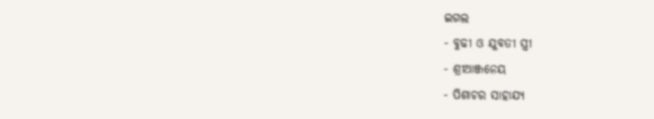ଇଗଲ
- ବୁଢୀ ଓ ଯୁବତୀ ସ୍ତ୍ରୀ
- ଶ୍ରୀଆଞ୍ଜନେୟ
- ପିଶାଚର ସାହାଯ୍ୟ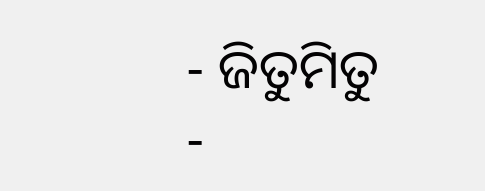- ଜିତୁମିତୁ
-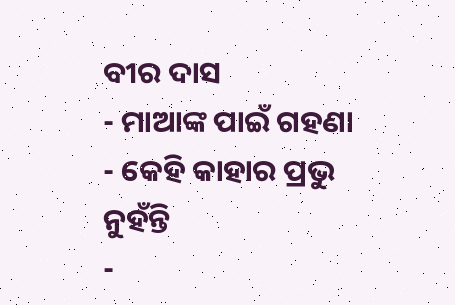ବୀର ଦାସ
- ମାଆଙ୍କ ପାଇଁ ଗହଣା
- କେହି କାହାର ପ୍ରଭୁ ନୁହଁନ୍ତି
-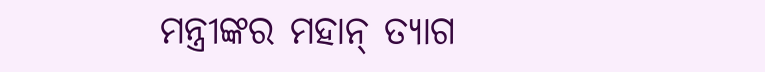ମନ୍ତ୍ରୀଙ୍କର ମହାନ୍ ତ୍ୟାଗ